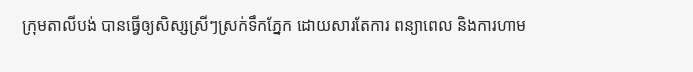ក្រុមតាលីបង់ បានធ្វើឲ្យសិស្សស្រីៗស្រក់ទឹកភ្នែក ដោយសារតែការ ពន្យាពេល និងការហាម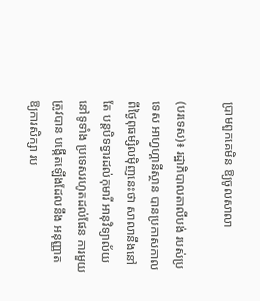ប្រាមពួកគេមិន ឱ្យចូលសាលា

(បរទេស)៖ រដ្ឋាភិបាលតាលីបង់ របស់ប្រទេស អាហ្វហ្គានីស្ថាន បានប្រកាសកាល ពីថ្ងៃពុធម្សិលម៉ិញនេះថា សាលានឹងនៅតែ បន្តបិទទ្វារដល់កុមារី អានុវិទ្យាល័យនៅទូទាំង ប្រទេសរហូតដល់ផែន ការមួយត្រូវបាន បង្កើតឡើងដែលនឹង អនុញ្ញាតឱ្យការសិក្សា រប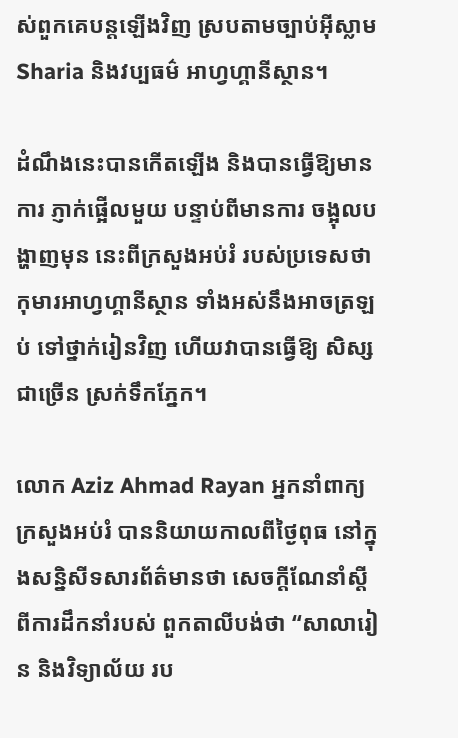ស់ពួកគេបន្តឡើងវិញ ស្របតាមច្បាប់អ៊ីស្លាម Sharia និងវប្បធម៌ អាហ្វហ្គានីស្ថាន។

ដំណឹងនេះបានកើតឡើង និងបានធ្វើឱ្យមានការ ភ្ញាក់ផ្អើលមួយ បន្ទាប់ពីមានការ ចង្អុលបង្ហាញមុន នេះពីក្រសួងអប់រំ របស់ប្រទេសថា កុមារអាហ្វហ្គានីស្ថាន ទាំងអស់នឹងអាចត្រឡប់ ទៅថ្នាក់រៀនវិញ ហើយវាបានធ្វើឱ្យ សិស្សជាច្រើន ស្រក់ទឹកភ្នែក។

លោក Aziz Ahmad Rayan អ្នកនាំពាក្យ ក្រសួងអប់រំ បាននិយាយកាលពីថ្ងៃពុធ នៅក្នុងសន្និសីទសារព័ត៌មានថា សេចក្តីណែនាំស្តី ពីការដឹកនាំរបស់ ពួកតាលីបង់ថា “សាលារៀន និងវិទ្យាល័យ រប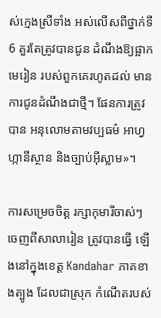ស់ក្មេងស្រីទាំង អស់លើសពីថ្នាក់ទី 6 គួរតែត្រូវបានជូន ដំណឹងឱ្យផ្អាកមេរៀន របស់ពួកគេរហូតដល់ មានការជូនដំណឹងជាថ្មី។ ផែនការត្រូវបាន អនុលោមតាមវប្បធម៌ អាហ្វហ្កានីស្ថាន និងច្បាប់អ៊ីស្លាម»។

ការសម្រេចចិត្ត រក្សាកុមារីចាស់ៗ ចេញពីសាលារៀន ត្រូវបានធ្វើ ឡើងនៅក្នុងខេត្ត Kandahar ភាគខាងត្បូង ដែលជាស្រុក កំណើតរបស់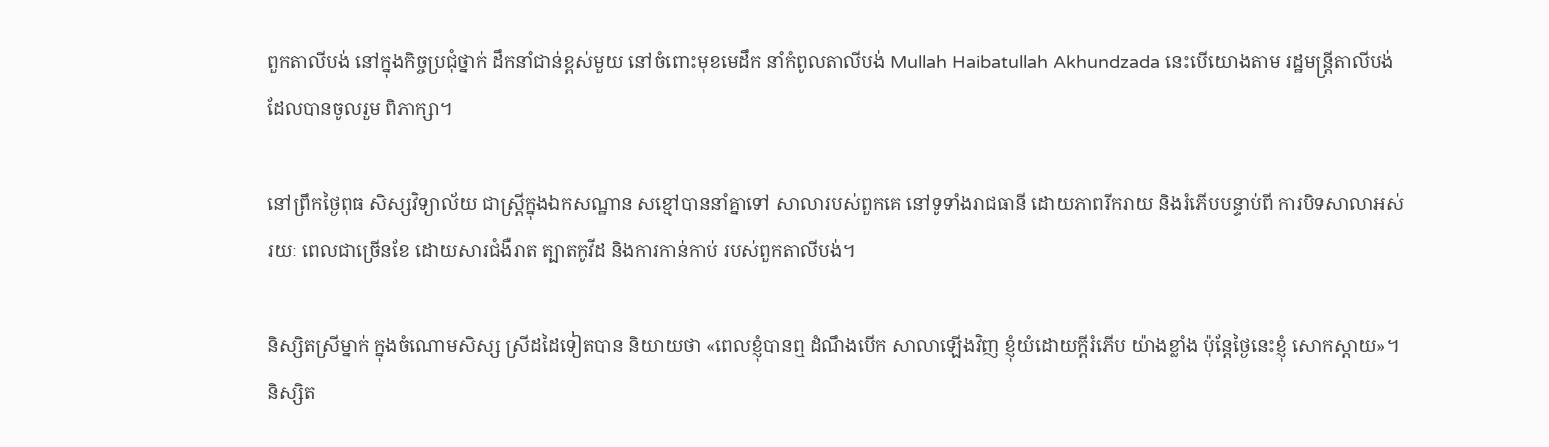ពួកតាលីបង់ នៅក្នុងកិច្ចប្រជុំថ្នាក់ ដឹកនាំជាន់ខ្ពស់មួយ នៅចំពោះមុខមេដឹក នាំកំពូលតាលីបង់ Mullah Haibatullah Akhundzada នេះបើយោងតាម រដ្ឋមន្ត្រីតាលីបង់ ដែលបានចូលរួម ពិភាក្សា។

នៅព្រឹកថ្ងៃពុធ សិស្សវិទ្យាល័យ ជាស្ត្រីក្នុងឯកសណ្ឋាន សខ្មៅបាននាំគ្នាទៅ សាលារបស់ពួកគេ នៅទូទាំងរាជធានី ដោយភាពរីករាយ និងរំភើបបន្ទាប់ពី ការបិទសាលាអស់រយៈ ពេលជាច្រើនខែ ដោយសារជំងឺរាត ត្បាតកូវីដ និងការកាន់កាប់ របស់ពួកតាលីបង់។

និស្សិតស្រីម្នាក់ ក្នុងចំណោមសិស្ស ស្រីដដៃទៀតបាន និយាយថា «ពេលខ្ញុំបានឮ ដំណឹងបើក សាលាឡើងវិញ ខ្ញុំយំដោយក្តីរំភើប យ៉ាងខ្លាំង ប៉ុន្តែថ្ងៃនេះខ្ញុំ សោកស្ដាយ»។ និស្សិត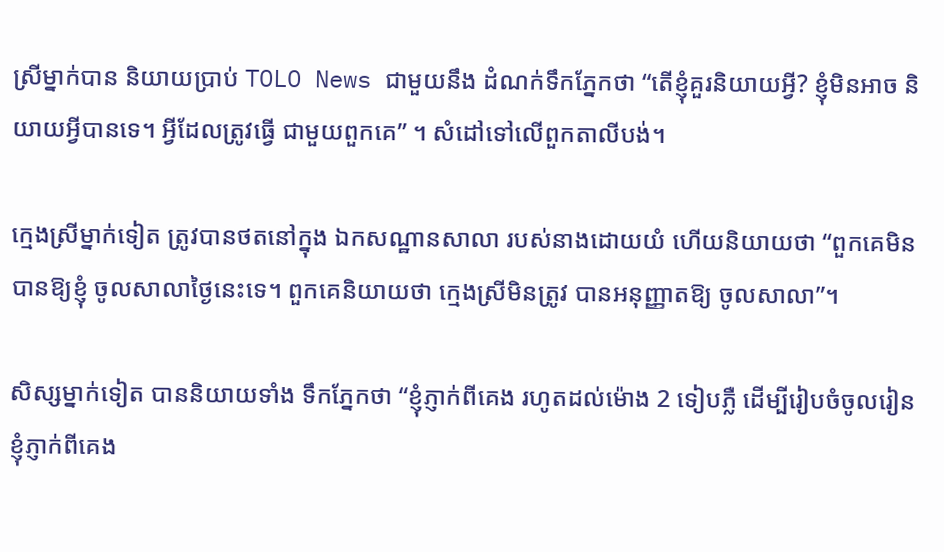ស្រីម្នាក់បាន និយាយប្រាប់ TOLO News ជាមួយនឹង ដំណក់ទឹកភ្នែកថា “តើខ្ញុំគួរនិយាយអ្វី? ខ្ញុំមិនអាច និយាយអ្វីបានទេ។ អ្វីដែលត្រូវធ្វើ ជាមួយពួកគេ” ។ សំដៅទៅលើពួកតាលីបង់។

ក្មេងស្រីម្នាក់ទៀត ត្រូវបានថតនៅក្នុង ឯកសណ្ឋានសាលា របស់នាងដោយយំ ហើយនិយាយថា “ពួកគេមិនបានឱ្យខ្ញុំ ចូលសាលាថ្ងៃនេះទេ។ ពួកគេនិយាយថា ក្មេងស្រីមិនត្រូវ បានអនុញ្ញាតឱ្យ ចូលសាលា”។

សិស្សម្នាក់ទៀត បាននិយាយទាំង ទឹកភ្នែកថា “ខ្ញុំភ្ញាក់ពីគេង រហូតដល់ម៉ោង 2 ទៀបភ្លឺ ដើម្បីរៀបចំចូលរៀន ខ្ញុំភ្ញាក់ពីគេង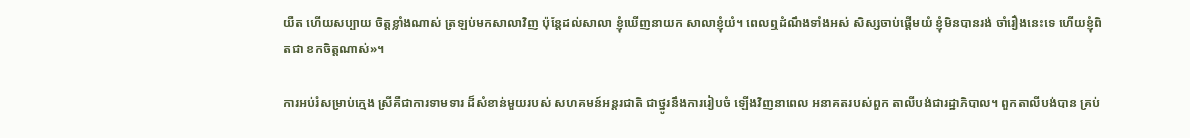យឺត ហើយសប្បាយ ចិត្តខ្លាំងណាស់ ត្រឡប់មកសាលាវិញ ប៉ុន្តែដល់សាលា ខ្ញុំឃើញនាយក សាលាខ្ញុំយំ។ ពេលឮដំណឹងទាំងអស់ សិស្សចាប់ផ្ដើមយំ ខ្ញុំមិនបានរង់ ចាំរឿងនេះទេ ហើយខ្ញុំពិតជា ខកចិត្តណាស់»។

ការអប់រំសម្រាប់ក្មេង ស្រីគឺជាការទាមទារ ដ៏សំខាន់មួយរបស់ សហគមន៍អន្តរជាតិ ជាថ្នូរនឹងការរៀបចំ ឡើងវិញនាពេល អនាគតរបស់ពួក តាលីបង់ជារដ្ឋាភិបាល។ ពួកតាលីបង់បាន គ្រប់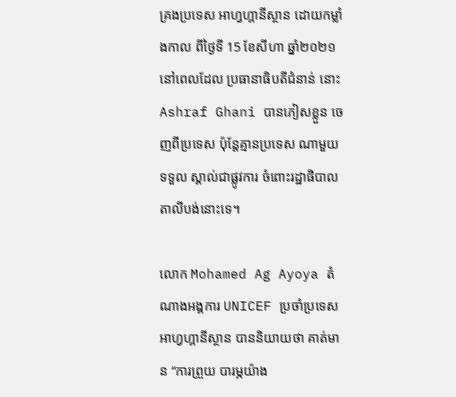គ្រងប្រទេស អាហ្វហ្គានីស្ថាន ដោយកម្លាំងកាល ពីថ្ងៃទី 15 ខែសីហា ឆ្នាំ២០២១ នៅពេលដែល ប្រធានាធិបតីជំនាន់ នោះ Ashraf Ghani បានភៀសខ្លួន ចេញពីប្រទេស ប៉ុន្តែគ្មានប្រទេស ណាមួយទទួល ស្គាល់ជាផ្លូវការ ចំពោះរដ្ឋាផិបាល តាលីបង់នោះទេ។

លោក Mohamed Ag Ayoya តំណាងអង្គការ UNICEF ប្រចាំប្រទេស អាហ្វហ្គានីស្ថាន បាននិយាយថា គាត់មាន “ការព្រួយ បារម្ភយ៉ាង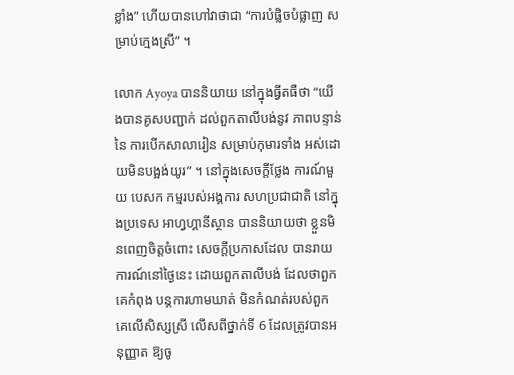ខ្លាំង” ហើយបានហៅវាថាជា “ការបំផ្លិចបំផ្លាញ សម្រាប់ក្មេងស្រី” ។

លោក Ayoya បាននិយាយ នៅក្នុងធ្វីតធឺថា “យើងបានគូសបញ្ជាក់ ដល់ពួកតាលីបង់នូវ ភាពបន្ទាន់នៃ ការបើកសាលារៀន សម្រាប់កុមារទាំង អស់ដោយមិនបង្អង់យូរ” ។ នៅក្នុងសេចក្តីថ្លែង ការណ៍មួយ បេសក កម្មរបស់អង្គការ សហប្រជាជាតិ នៅក្នុងប្រទេស អាហ្វហ្គានីស្ថាន បាននិយាយថា ខ្លួនមិនពេញចិត្តចំពោះ សេចក្តីប្រកាសដែល បានរាយការណ៍នៅថ្ងៃនេះ ដោយពួកតាលីបង់ ដែលថាពួកគេកំពុង បន្តការហាមឃាត់ មិនកំណត់របស់ពួក គេលើសិស្សស្រី លើសពីថ្នាក់ទី 6 ដែលត្រូវបានអនុញ្ញាត ឱ្យចូ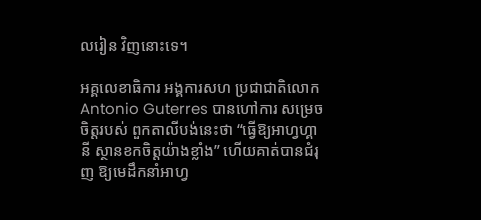លរៀន វិញនោះទេ។

អគ្គលេខាធិការ អង្គការសហ ប្រជាជាតិលោក Antonio Guterres បានហៅការ សម្រេចចិត្តរបស់ ពួកតាលីបង់នេះថា “ធ្វើឱ្យអាហ្វហ្គានី ស្ថានខកចិត្តយ៉ាងខ្លាំង” ហើយគាត់បានជំរុញ ឱ្យមេដឹកនាំអាហ្វ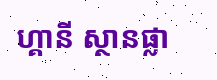ហ្គានី ស្ថានផ្លា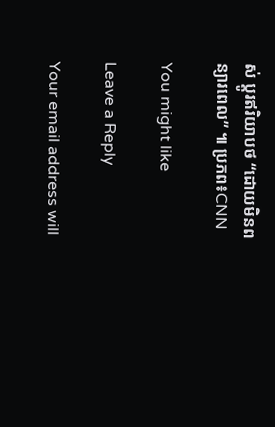ស់ ប្តូរឥរិយាបថ “ដោយមិនពន្យារពេល” ៕ ប្រភព៖CNN

You might like

Leave a Reply

Your email address will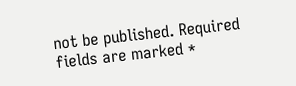not be published. Required fields are marked *